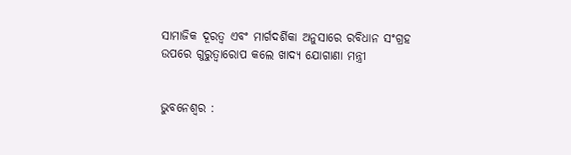ସାମାଜିକ ଦୂରତ୍ୱ ଏବଂ ମାର୍ଗଦର୍ଶିକା ଅନୁସାରେ ରବିଧାନ ସଂଗ୍ରହ ଉପରେ ଗୁରୁତ୍ୱାରୋପ କଲେ ଖାଦ୍ୟ ଯୋଗାଣା ମନ୍ତ୍ରୀ


ଭୁବନେଶ୍ୱର :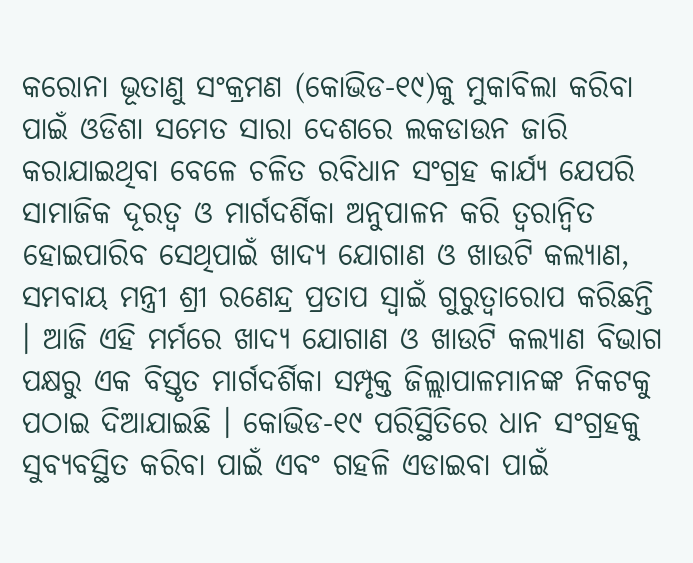କରୋନା ଭୂତାଣୁ ସଂକ୍ରମଣ (କୋଭିଡ-୧୯)କୁ ମୁକାବିଲା କରିବା ପାଇଁ ଓଡିଶା ସମେତ ସାରା ଦେଶରେ ଲକଡାଉନ ଜାରି କରାଯାଇଥିବା ବେଳେ ଚଳିତ ରବିଧାନ ସଂଗ୍ରହ କାର୍ଯ୍ୟ ଯେପରି ସାମାଜିକ ଦୂରତ୍ୱ ଓ ମାର୍ଗଦର୍ଶିକା ଅନୁପାଳନ କରି ତ୍ୱରାନ୍ୱିତ ହୋଇପାରିବ ସେଥିପାଇଁ ଖାଦ୍ୟ ଯୋଗାଣ ଓ ଖାଉଟି କଲ୍ୟାଣ, ସମବାୟ ମନ୍ତ୍ରୀ ଶ୍ରୀ ରଣେନ୍ଦ୍ର ପ୍ରତାପ ସ୍ୱାଇଁ ଗୁରୁତ୍ୱାରୋପ କରିଛନ୍ତି । ଆଜି ଏହି ମର୍ମରେ ଖାଦ୍ୟ ଯୋଗାଣ ଓ ଖାଉଟି କଲ୍ୟାଣ ବିଭାଗ ପକ୍ଷରୁ ଏକ ବିସ୍ତୃତ ମାର୍ଗଦର୍ଶିକା ସମ୍ପୃକ୍ତ ଜିଲ୍ଲାପାଳମାନଙ୍କ ନିକଟକୁ ପଠାଇ ଦିଆଯାଇଛି । କୋଭିଡ-୧୯ ପରିସ୍ଥିତିରେ ଧାନ ସଂଗ୍ରହକୁ ସୁବ୍ୟବସ୍ଥିତ କରିବା ପାଇଁ ଏବଂ ଗହଳି ଏଡାଇବା ପାଇଁ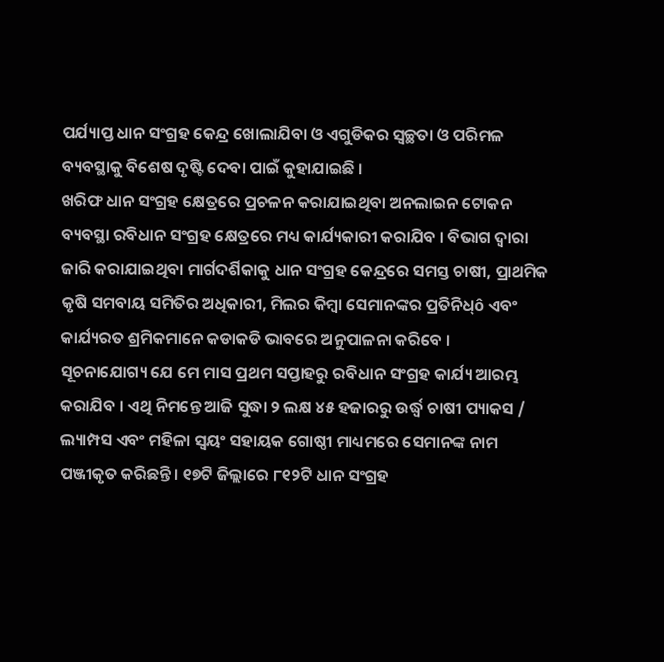ପର୍ଯ୍ୟାପ୍ତ ଧାନ ସଂଗ୍ରହ କେନ୍ଦ୍ର ଖୋଲାଯିବା ଓ ଏଗୁଡିକର ସ୍ୱଚ୍ଛତା ଓ ପରିମଳ ବ୍ୟବସ୍ଥାକୁ ବିଶେଷ ଦୃଷ୍ଟି ଦେବା ପାଇଁ କୁହାଯାଇଛି ।
ଖରିଫ ଧାନ ସଂଗ୍ରହ କ୍ଷେତ୍ରରେ ପ୍ରଚଳନ କରାଯାଇଥିବା ଅନଲାଇନ ଟୋକନ ବ୍ୟବସ୍ଥା ରବିଧାନ ସଂଗ୍ରହ କ୍ଷେତ୍ରରେ ମଧ୍ୟ କାର୍ଯ୍ୟକାରୀ କରାଯିବ । ବିଭାଗ ଦ୍ୱାରା ଜାରି କରାଯାଇଥିବା ମାର୍ଗଦର୍ଶିକାକୁ ଧାନ ସଂଗ୍ରହ କେନ୍ଦ୍ରରେ ସମସ୍ତ ଚାଷୀ, ପ୍ରାଥମିକ କୃଷି ସମବାୟ ସମିତିର ଅଧିକାରୀ, ମିଲର କିମ୍ବା ସେମାନଙ୍କର ପ୍ରତିନିଧ୍‌ô ଏବଂ କାର୍ଯ୍ୟରତ ଶ୍ରମିକମାନେ କଡାକଡି ଭାବରେ ଅନୁପାଳନା କରିବେ ।
ସୂଚନାଯୋଗ୍ୟ ଯେ ମେ ମାସ ପ୍ରଥମ ସପ୍ତାହରୁ ରବିଧାନ ସଂଗ୍ରହ କାର୍ଯ୍ୟ ଆରମ୍ଭ କରାଯିବ । ଏଥି ନିମନ୍ତେ ଆଜି ସୁଦ୍ଧା ୨ ଲକ୍ଷ ୪୫ ହଜାରରୁ ଉର୍ଦ୍ଧ୍ୱ ଚାଷୀ ପ୍ୟାକସ / ଲ୍ୟାମ୍ପସ ଏବଂ ମହିଳା ସ୍ୱୟଂ ସହାୟକ ଗୋଷ୍ଠୀ ମାଧ୍ୟମରେ ସେମାନଙ୍କ ନାମ ପଞ୍ଜୀକୃତ କରିଛନ୍ତି । ୧୭ଟି ଜିଲ୍ଲାରେ ୮୧୨ଟି ଧାନ ସଂଗ୍ରହ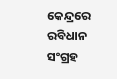କେନ୍ଦ୍ରରେ ରବିଧାନ ସଂଗ୍ରହ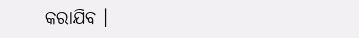କରାଯିବ ।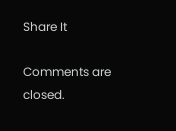Share It

Comments are closed.